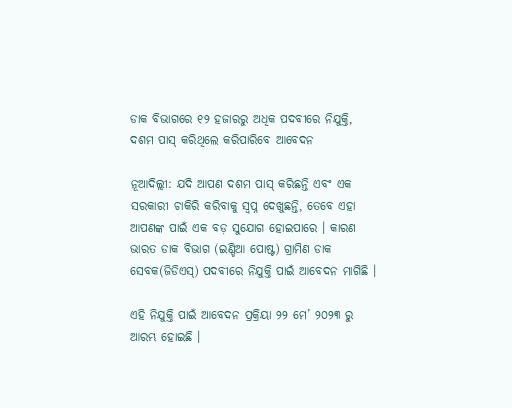ଡାକ ବିଭାଗରେ ୧୨ ହଜାରରୁ ଅଧିକ ପଦବୀରେ ନିଯୁକ୍ତି, ଦଶମ ପାସ୍ କରିଥିଲେ କରିପାରିବେ ଆବେଦନ

ନୂଆଦିଲ୍ଲୀ: ଯଦି ଆପଣ ଦଶମ ପାସ୍ କରିଛନ୍ତି ଏବଂ ଏକ ସରକାରୀ ଚାକିରି କରିବାକୁ ସ୍ୱପ୍ନ ଦେଖୁଛନ୍ତି, ତେବେ ଏହା ଆପଣଙ୍କ ପାଇଁ ଏକ ବଡ଼ ସୁଯୋଗ ହୋଇପାରେ । କାରଣ ଭାରତ ଡାକ ବିଭାଗ (ଇଣ୍ଡିଆ ପୋଷ୍ଟ) ଗ୍ରାମିଣ ଡାକ ସେବକ(ଜିଡିଏସ୍) ପଦବୀରେ ନିଯୁକ୍ତି ପାଇଁ ଆବେଦନ ମାଗିଛି ।

ଏହି ନିଯୁକ୍ତି ପାଇଁ ଆବେଦନ ପ୍ରକ୍ରିୟା ୨୨ ମେ’ ୨୦୨୩ ରୁ ଆରମ୍ଭ ହୋଇଛି ।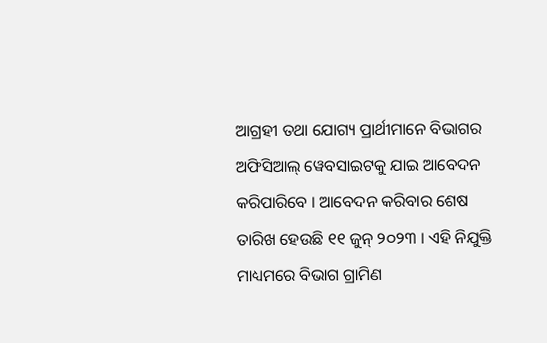ଆଗ୍ରହୀ ତଥା ଯୋଗ୍ୟ ପ୍ରାର୍ଥୀମାନେ ବିଭାଗର ଅଫିସିଆଲ୍ ୱେବସାଇଟକୁ ଯାଇ ଆବେଦନ କରିପାରିବେ । ଆବେଦନ କରିବାର ଶେଷ ତାରିଖ ହେଉଛି ୧୧ ଜୁନ୍ ୨୦୨୩ । ଏହି ନିଯୁକ୍ତି ମାଧ୍ୟମରେ ବିଭାଗ ଗ୍ରାମିଣ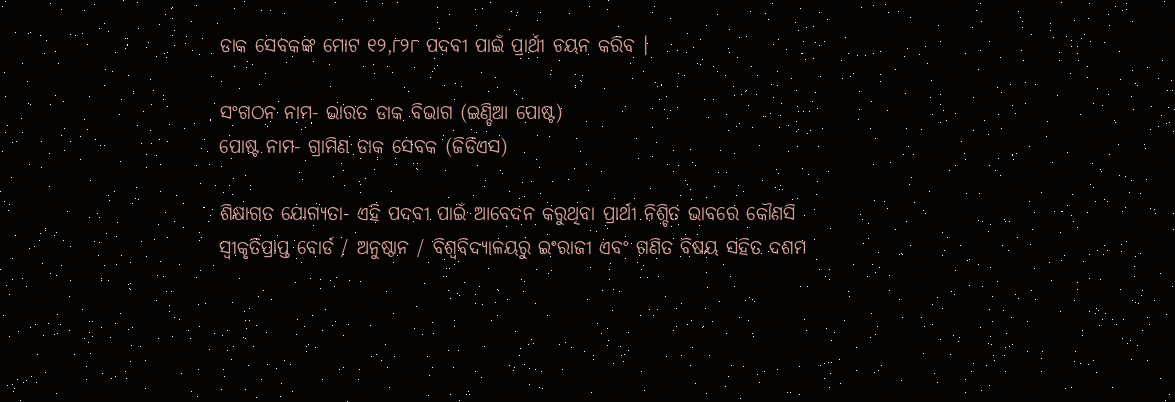ଡାକ ସେବକଙ୍କ ମୋଟ ୧୨,୮୨୮ ପଦବୀ ପାଇଁ ପ୍ରାର୍ଥୀ ଚୟନ କରିବ ।

ସଂଗଠନ ନାମ- ଭାରତ ଡାକ ବିଭାଗ (ଇଣ୍ଡିଆ ପୋଷ୍ଟ)
ପୋଷ୍ଟ ନାମ- ଗ୍ରାମିଣ ଡାକ ସେବକ (ଜିଡିଏସ)

ଶିକ୍ଷାଗତ ଯୋଗ୍ୟତା- ଏହି ପଦବୀ ପାଇଁ ଆବେଦନ କରୁଥିବା ପ୍ରାର୍ଥୀ ନିଶ୍ଚିତ ଭାବରେ କୌଣସି ସ୍ୱୀକୃତିପ୍ରାପ୍ତ ବୋର୍ଡ / ଅନୁଷ୍ଠାନ / ବିଶ୍ୱବିଦ୍ୟାଳୟରୁ ଇଂରାଜୀ ଏବଂ ଗଣିତ ବିଷୟ ସହିତ ଦଶମ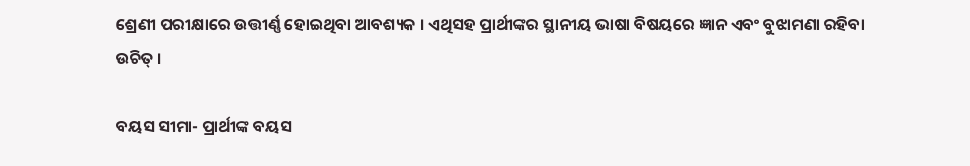ଶ୍ରେଣୀ ପରୀକ୍ଷାରେ ଉତ୍ତୀର୍ଣ୍ଣ ହୋଇଥିବା ଆବଶ୍ୟକ । ଏଥିସହ ପ୍ରାର୍ଥୀଙ୍କର ସ୍ଥାନୀୟ ଭାଷା ବିଷୟରେ ଜ୍ଞାନ ଏବଂ ବୁଝାମଣା ରହିବା ଉଚିତ୍ ।

ବୟସ ସୀମା- ପ୍ରାର୍ଥୀଙ୍କ ବୟସ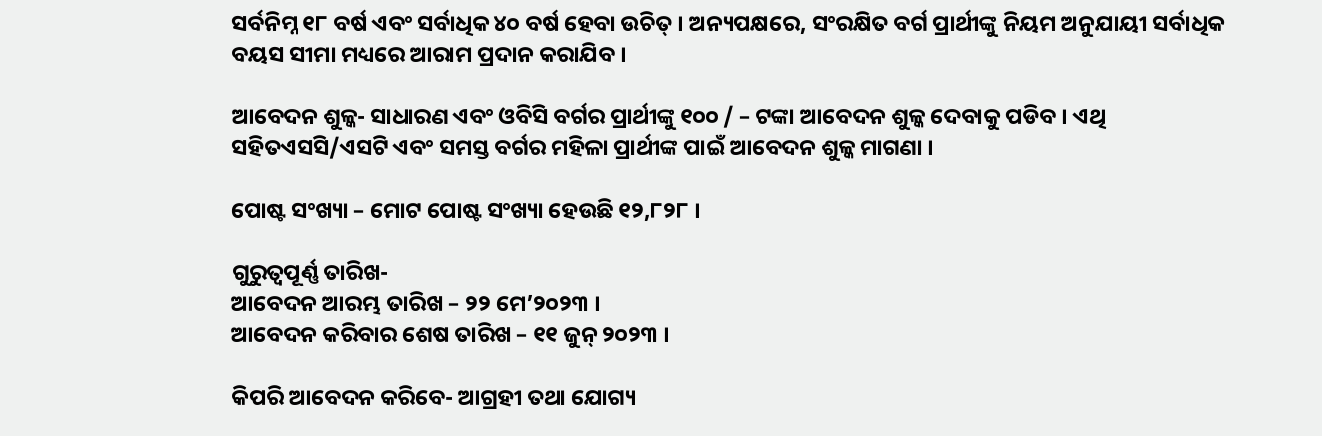ସର୍ବନିମ୍ନ ୧୮ ବର୍ଷ ଏବଂ ସର୍ବାଧିକ ୪୦ ବର୍ଷ ହେବା ଉଚିତ୍ । ଅନ୍ୟପକ୍ଷରେ, ସଂରକ୍ଷିତ ବର୍ଗ ପ୍ରାର୍ଥୀଙ୍କୁ ନିୟମ ଅନୁଯାୟୀ ସର୍ବାଧିକ ବୟସ ସୀମା ମଧ୍ୟରେ ଆରାମ ପ୍ରଦାନ କରାଯିବ ।

ଆବେଦନ ଶୁଳ୍କ- ସାଧାରଣ ଏବଂ ଓବିସି ବର୍ଗର ପ୍ରାର୍ଥୀଙ୍କୁ ୧୦୦ / – ଟଙ୍କା ଆବେଦନ ଶୁଳ୍କ ଦେବାକୁ ପଡିବ । ଏଥି ସହିତଏସସି/ଏସଟି ଏବଂ ସମସ୍ତ ବର୍ଗର ମହିଳା ପ୍ରାର୍ଥୀଙ୍କ ପାଇଁ ଆବେଦନ ଶୁଳ୍କ ମାଗଣା ।

ପୋଷ୍ଟ ସଂଖ୍ୟା – ମୋଟ ପୋଷ୍ଟ ସଂଖ୍ୟା ହେଉଛି ୧୨,୮୨୮ ।

ଗୁରୁତ୍ୱପୂର୍ଣ୍ଣ ତାରିଖ-
ଆବେଦନ ଆରମ୍ଭ ତାରିଖ – ୨୨ ମେ’୨୦୨୩ ।
ଆବେଦନ କରିବାର ଶେଷ ତାରିଖ – ୧୧ ଜୁନ୍ ୨୦୨୩ ।

କିପରି ଆବେଦନ କରିବେ- ଆଗ୍ରହୀ ତଥା ଯୋଗ୍ୟ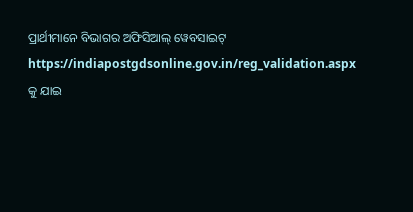ପ୍ରାର୍ଥୀମାନେ ବିଭାଗର ଅଫିସିଆଲ୍ ୱେବସାଇଟ୍ https://indiapostgdsonline.gov.in/reg_validation.aspx କୁ ଯାଇ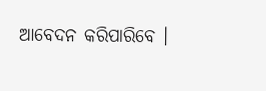ଆବେଦନ କରିପାରିବେ ।